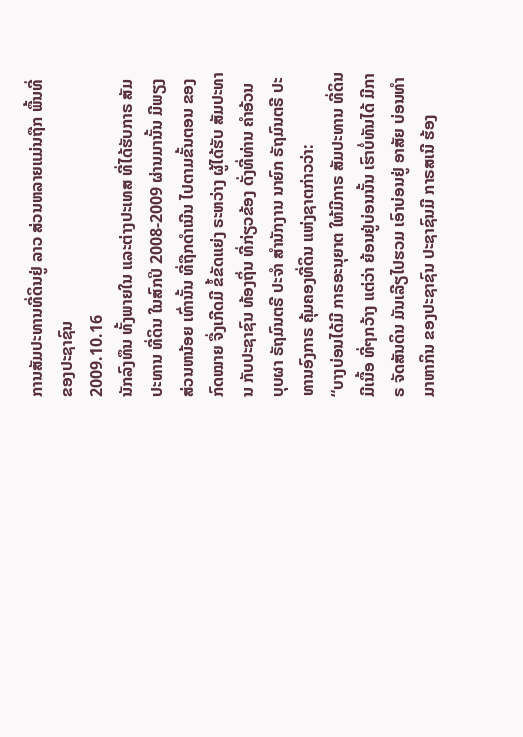ການສັມປະທານທີ່ດິນຢູ່ ລາວ ສ່ວນຫລາຍແມ່ນຖືກ ພື້ນທີ່ ຂອງປະຊາຊົນ
2009.10.16
ນັກລົງທຶນ ທັ້ງພາຍໃນ ແລະຕ່າງປະເທສ ທີ່ໄດ້ຮັບກາຣ ສັມປະທານ ທີ່ດິນ ໃນສົກປິ 2008-2009 ຜ່ານມານັ້ນ ມີພຽງສ່ວນຫນ້ອຍ ເທົ່ານັ້ນ ທີ່ຖືກດຳເນີນ ໄປຕາມຂັ້ນຕອນ ຂອງກົດໝາຍ ຈື່ງເກີດມີ ຂໍ້ຂັດແຍ່ງ ຣະຫວ່າງ ຜູ້ໄດ້ຮັບ ສັມປະທານ ກັບປະຊາຊົນ ທ້ອງຖິ່ນ ທີ່ກ່ຽວຂ້ອງ ດັ່ງທີ່ທ່ານ ຄຳອ້ວນ ບຸບຜາ ຣັຖມົນຕຣີ ປະຈຳ ສຳນັກງານ ນາຍົກ ຣັຖມົນຕຣີ ປະທານອົງກາຣ ຄຸ້ມຄອງທີ່ດິນ ແຫ່ງຊາຕກ່າວວ່າ:
“ບາງບ່ອນໄດ້ມີ ກາຣອະນຸຍາຕ ໃຫ້ມີກາຣ ສັມປະທານ ທີ່ດິນມີເນື້ອ ທີ່ໆກວ້າງ ແຕ່ວ່າ ຍ້ອນຢູ່ບ່ອນນັ້ນ ເຮົາບໍ່ທັນໄດ້ ມີກາຣ ຈັດສັນດິນ ມັນເລີຽໄປຮວມ ເອົາບ່ອນຢູ່ ອາສັຍ ບ່ອນທຳມາຫາກິນ ຂອງປະຊາຊົນ ປະຊາຊົນມີ ກາຣສເນີ ຮ້ອງ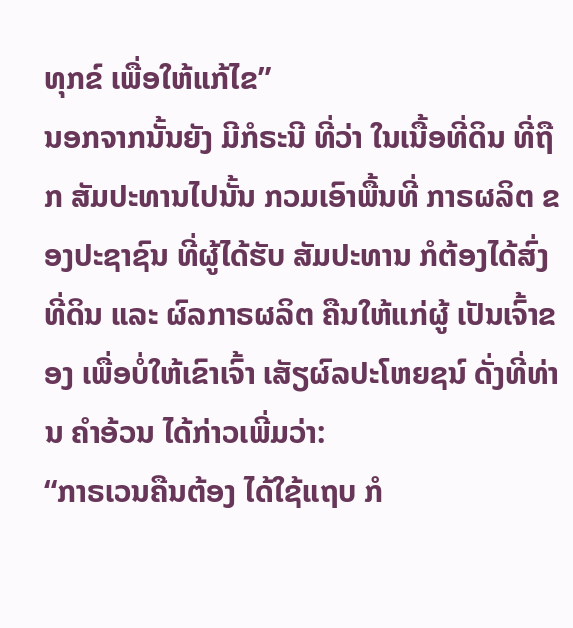ທຸກຂ໌ ເພື່ອໃຫ້ແກ້ໄຂ”
ນອກຈາກນັ້ນຍັງ ມີກໍຣະນີ ທີ່ວ່າ ໃນເນື້ອທີ່ດິນ ທີ່ຖືກ ສັມປະທານໄປນັ້ນ ກວມເອົາພື້ນທີ່ ກາຣຜລິຕ ຂອງປະຊາຊົນ ທີ່ຜູ້ໄດ້ຮັບ ສັມປະທານ ກໍຕ້ອງໄດ້ສົ່ງ ທີ່ດິນ ແລະ ຜົລກາຣຜລິຕ ຄືນໃຫ້ແກ່ຜູ້ ເປັນເຈົ້າຂອງ ເພື່ອບໍ່ໃຫ້ເຂົາເຈົ້າ ເສັຽຜົລປະໂຫຍຊນ໌ ດັ່ງທີ່ທ່ານ ຄຳອ້ວນ ໄດ້ກ່າວເພີ່ມວ່າ:
“ກາຣເວນຄືນຕ້ອງ ໄດ້ໃຊ້ແຖບ ກໍ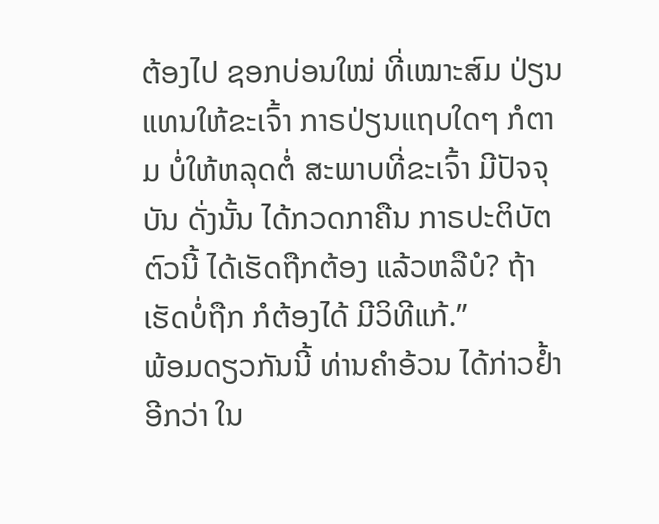ຕ້ອງໄປ ຊອກບ່ອນໃໝ່ ທີ່ເໝາະສົມ ປ່ຽນແທນໃຫ້ຂະເຈົ້າ ກາຣປ່ຽນແຖບໃດໆ ກໍຕາມ ບໍ່ໃຫ້ຫລຸດຕໍ່ ສະພາບທີ່ຂະເຈົ້າ ມີປັຈຈຸບັນ ດັ່ງນັ້ນ ໄດ້ກວດກາຄືນ ກາຣປະຕິບັຕ ຕົວນີ້ ໄດ້ເຮັດຖືກຕ້ອງ ແລ້ວຫລືບໍ? ຖ້າເຮັດບໍ່ຖືກ ກໍຕ້ອງໄດ້ ມີວິທີແກ້.”
ພ້ອມດຽວກັນນີ້ ທ່ານຄຳອ້ວນ ໄດ້ກ່າວຢ້ຳອີກວ່າ ໃນ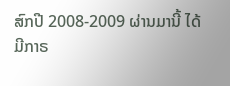ສົກປີ 2008-2009 ຜ່ານມານີ້ ໄດ້ມີກາຣ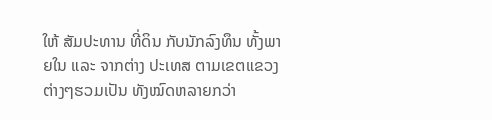ໃຫ້ ສັມປະທານ ທີ່ດິນ ກັບນັກລົງທຶນ ທັ້ງພາຍໃນ ແລະ ຈາກຕ່າງ ປະເທສ ຕາມເຂຕແຂວງ ຕ່າງໆຮວມເປັນ ທັງໝົດຫລາຍກວ່າ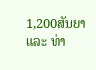1,200ສັນຍາ ແລະ ທ່າ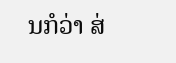ນກໍວ່າ ສ່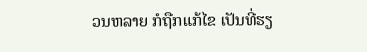ວນຫລາຍ ກໍຖືກແກ້ໄຂ ເປັນທີ່ຮຽ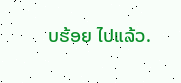ບຮ້ອຍ ໄປແລ້ວ.